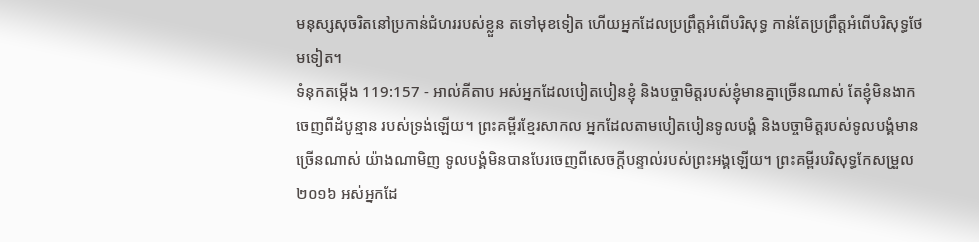មនុស្សសុចរិតនៅប្រកាន់ជំហររបស់ខ្លួន តទៅមុខទៀត ហើយអ្នកដែលប្រព្រឹត្តអំពើបរិសុទ្ធ កាន់តែប្រព្រឹត្តអំពើបរិសុទ្ធថែមទៀត។
ទំនុកតម្កើង 119:157 - អាល់គីតាប អស់អ្នកដែលបៀតបៀនខ្ញុំ និងបច្ចាមិត្តរបស់ខ្ញុំមានគ្នាច្រើនណាស់ តែខ្ញុំមិនងាកចេញពីដំបូន្មាន របស់ទ្រង់ឡើយ។ ព្រះគម្ពីរខ្មែរសាកល អ្នកដែលតាមបៀតបៀនទូលបង្គំ និងបច្ចាមិត្តរបស់ទូលបង្គំមានច្រើនណាស់ យ៉ាងណាមិញ ទូលបង្គំមិនបានបែរចេញពីសេចក្ដីបន្ទាល់របស់ព្រះអង្គឡើយ។ ព្រះគម្ពីរបរិសុទ្ធកែសម្រួល ២០១៦ អស់អ្នកដែ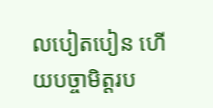លបៀតបៀន ហើយបច្ចាមិត្តរប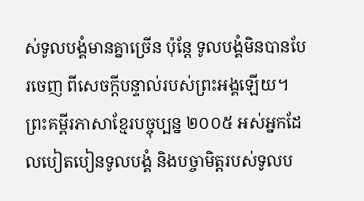ស់ទូលបង្គំមានគ្នាច្រើន ប៉ុន្តែ ទូលបង្គំមិនបានបែរចេញ ពីសេចក្ដីបន្ទាល់របស់ព្រះអង្គឡើយ។ ព្រះគម្ពីរភាសាខ្មែរបច្ចុប្បន្ន ២០០៥ អស់អ្នកដែលបៀតបៀនទូលបង្គំ និងបច្ចាមិត្តរបស់ទូលប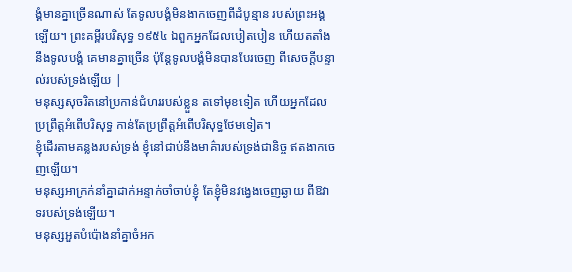ង្គំមានគ្នាច្រើនណាស់ តែទូលបង្គំមិនងាកចេញពីដំបូន្មាន របស់ព្រះអង្គឡើយ។ ព្រះគម្ពីរបរិសុទ្ធ ១៩៥៤ ឯពួកអ្នកដែលបៀតបៀន ហើយតតាំងនឹងទូលបង្គំ គេមានគ្នាច្រើន ប៉ុន្តែទូលបង្គំមិនបានបែរចេញ ពីសេចក្ដីបន្ទាល់របស់ទ្រង់ឡើយ |
មនុស្សសុចរិតនៅប្រកាន់ជំហររបស់ខ្លួន តទៅមុខទៀត ហើយអ្នកដែលប្រព្រឹត្តអំពើបរិសុទ្ធ កាន់តែប្រព្រឹត្តអំពើបរិសុទ្ធថែមទៀត។
ខ្ញុំដើរតាមគន្លងរបស់ទ្រង់ ខ្ញុំនៅជាប់នឹងមាគ៌ារបស់ទ្រង់ជានិច្ច ឥតងាកចេញឡើយ។
មនុស្សអាក្រក់នាំគ្នាដាក់អន្ទាក់ចាំចាប់ខ្ញុំ តែខ្ញុំមិនវង្វេងចេញឆ្ងាយ ពីឱវាទរបស់ទ្រង់ឡើយ។
មនុស្សអួតបំប៉ោងនាំគ្នាចំអក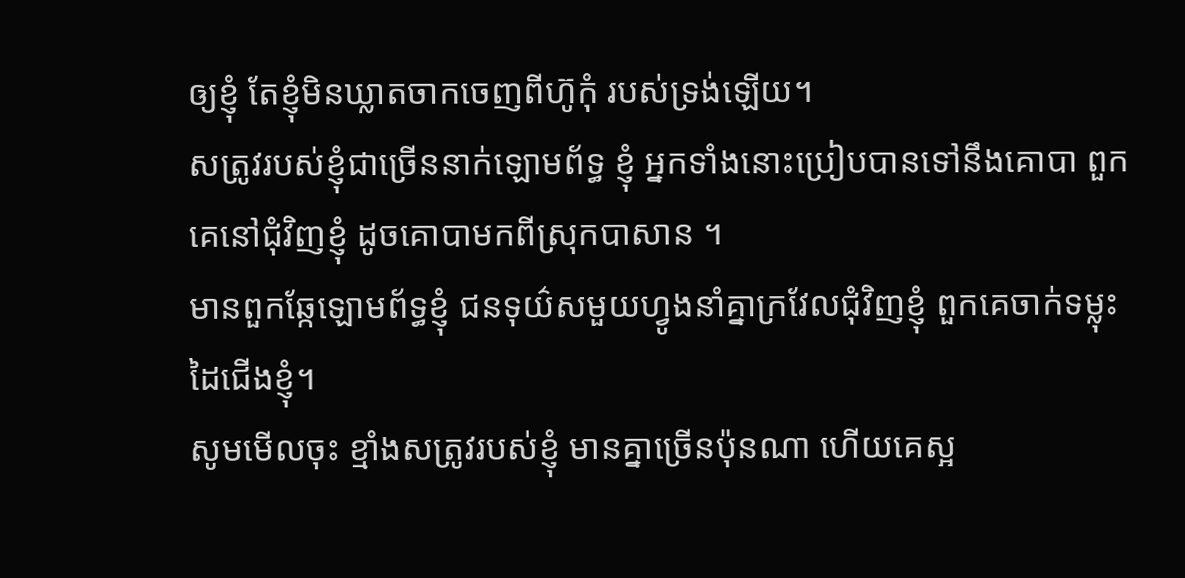ឲ្យខ្ញុំ តែខ្ញុំមិនឃ្លាតចាកចេញពីហ៊ូកុំ របស់ទ្រង់ឡើយ។
សត្រូវរបស់ខ្ញុំជាច្រើននាក់ឡោមព័ទ្ធ ខ្ញុំ អ្នកទាំងនោះប្រៀបបានទៅនឹងគោបា ពួកគេនៅជុំវិញខ្ញុំ ដូចគោបាមកពីស្រុកបាសាន ។
មានពួកឆ្កែឡោមព័ទ្ធខ្ញុំ ជនទុយ៌សមួយហ្វូងនាំគ្នាក្រវែលជុំវិញខ្ញុំ ពួកគេចាក់ទម្លុះដៃជើងខ្ញុំ។
សូមមើលចុះ ខ្មាំងសត្រូវរបស់ខ្ញុំ មានគ្នាច្រើនប៉ុនណា ហើយគេស្អ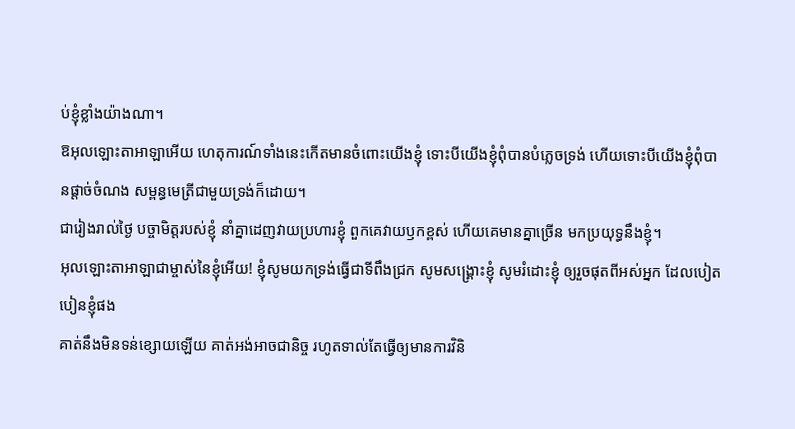ប់ខ្ញុំខ្លាំងយ៉ាងណា។
ឱអុលឡោះតាអាឡាអើយ ហេតុការណ៍ទាំងនេះកើតមានចំពោះយើងខ្ញុំ ទោះបីយើងខ្ញុំពុំបានបំភ្លេចទ្រង់ ហើយទោះបីយើងខ្ញុំពុំបានផ្ដាច់ចំណង សម្ពន្ធមេត្រីជាមួយទ្រង់ក៏ដោយ។
ជារៀងរាល់ថ្ងៃ បច្ចាមិត្តរបស់ខ្ញុំ នាំគ្នាដេញវាយប្រហារខ្ញុំ ពួកគេវាយឫកខ្ពស់ ហើយគេមានគ្នាច្រើន មកប្រយុទ្ធនឹងខ្ញុំ។
អុលឡោះតាអាឡាជាម្ចាស់នៃខ្ញុំអើយ! ខ្ញុំសូមយកទ្រង់ធ្វើជាទីពឹងជ្រក សូមសង្គ្រោះខ្ញុំ សូមរំដោះខ្ញុំ ឲ្យរួចផុតពីអស់អ្នក ដែលបៀតបៀនខ្ញុំផង
គាត់នឹងមិនទន់ខ្សោយឡើយ គាត់អង់អាចជានិច្ច រហូតទាល់តែធ្វើឲ្យមានការវិនិ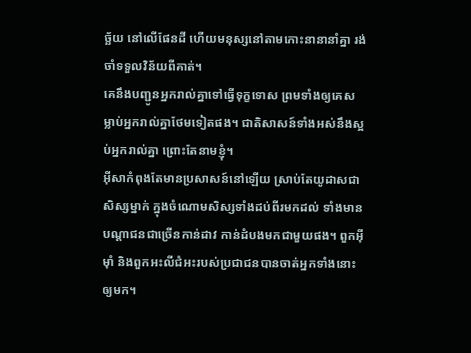ច្ឆ័យ នៅលើផែនដី ហើយមនុស្សនៅតាមកោះនានានាំគ្នា រង់ចាំទទួលវិន័យពីគាត់។
គេនឹងបញ្ជូនអ្នករាល់គ្នាទៅធ្វើទុក្ខទោស ព្រមទាំងឲ្យគេសម្លាប់អ្នករាល់គ្នាថែមទៀតផង។ ជាតិសាសន៍ទាំងអស់នឹងស្អប់អ្នករាល់គ្នា ព្រោះតែនាមខ្ញុំ។
អ៊ីសាកំពុងតែមានប្រសាសន៍នៅឡើយ ស្រាប់តែយូដាសជាសិស្សម្នាក់ ក្នុងចំណោមសិស្សទាំងដប់ពីរមកដល់ ទាំងមានបណ្ដាជនជាច្រើនកាន់ដាវ កាន់ដំបងមកជាមួយផង។ ពួកអ៊ីមុាំ និងពួកអះលីជំអះរបស់ប្រជាជនបានចាត់អ្នកទាំងនោះឲ្យមក។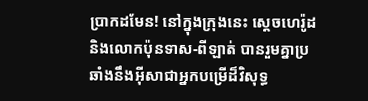ប្រាកដមែន! នៅក្នុងក្រុងនេះ ស្ដេចហេរ៉ូដ និងលោកប៉ុនទាស-ពីឡាត់ បានរួមគ្នាប្រឆាំងនឹងអ៊ីសាជាអ្នកបម្រើដ៏វិសុទ្ធ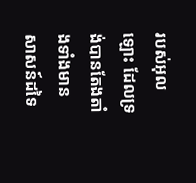របស់អុលឡោះ ដែលទ្រង់បានតែងតាំងទាំងមានសាសន៍ដទៃ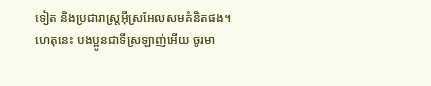ទៀត និងប្រជារាស្ដ្រអ៊ីស្រអែលសមគំនិតផង។
ហេតុនេះ បងប្អូនជាទីស្រឡាញ់អើយ ចូរមា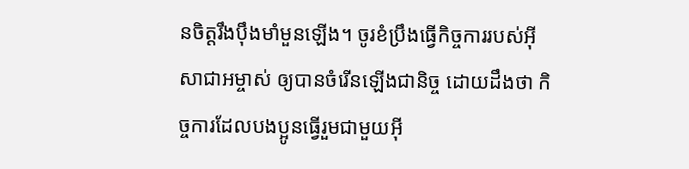នចិត្ដរឹងប៉ឹងមាំមួនឡើង។ ចូរខំប្រឹងធ្វើកិច្ចការរបស់អ៊ីសាជាអម្ចាស់ ឲ្យបានចំរើនឡើងជានិច្ច ដោយដឹងថា កិច្ចការដែលបងប្អូនធ្វើរួមជាមួយអ៊ី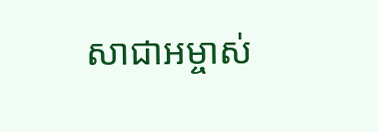សាជាអម្ចាស់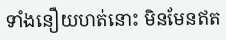ទាំងនឿយហត់នោះ មិនមែនឥត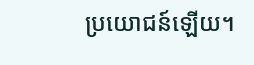ប្រយោជន៍ឡើយ។